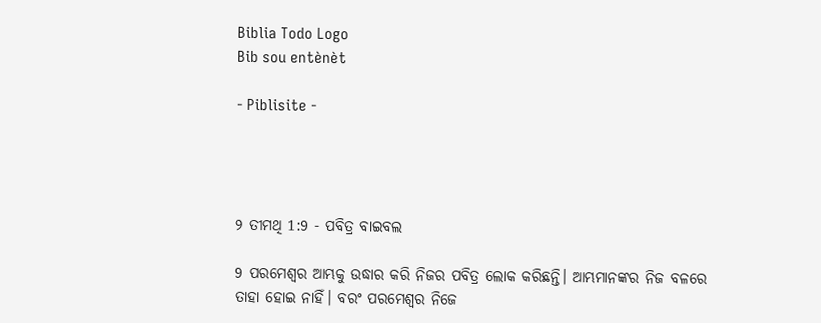Biblia Todo Logo
Bib sou entènèt

- Piblisite -




୨ ତୀମଥି 1:9 - ପବିତ୍ର ବାଇବଲ

9 ପରମେଶ୍ୱର ଆମ୍ଭକୁ ଉଦ୍ଧାର କରି ନିଜର ପବିତ୍ର ଲୋକ କରିଛନ୍ତି। ଆମ୍ଭମାନଙ୍କର ନିଜ ବଳରେ ତାହା ହୋଇ ନାହିଁ। ବରଂ ପରମେଶ୍ୱର ନିଜେ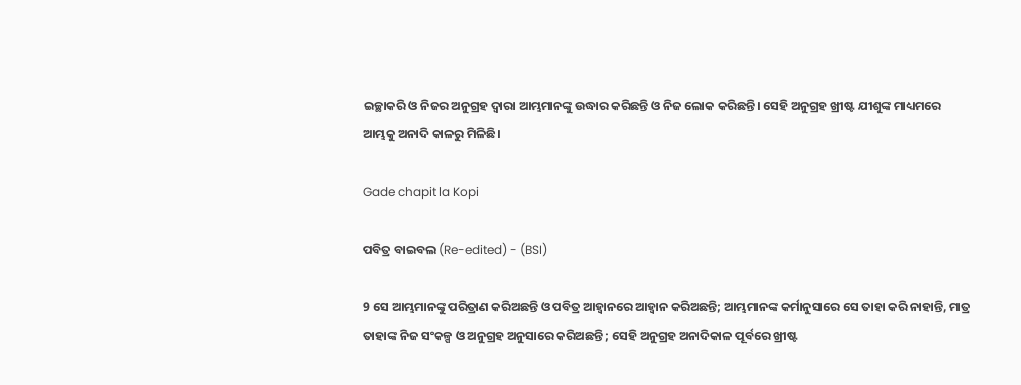ଇଚ୍ଛାକରି ଓ ନିଜର ଅନୁଗ୍ରହ ଦ୍ୱାରା ଆମ୍ଭମାନଙ୍କୁ ଉଦ୍ଧାର କରିଛନ୍ତି ଓ ନିଜ ଲୋକ କରିଛନ୍ତି। ସେହି ଅନୁଗ୍ରହ ଖ୍ରୀଷ୍ଟ ଯୀଶୁଙ୍କ ମାଧ୍ୟମରେ ଆମ୍ଭକୁ ଅନାଦି କାଳରୁ ମିଳିଛି।

Gade chapit la Kopi

ପବିତ୍ର ବାଇବଲ (Re-edited) - (BSI)

9 ସେ ଆମ୍ଭମାନଙ୍କୁ ପରିତ୍ରାଣ କରିଅଛନ୍ତି ଓ ପବିତ୍ର ଆହ୍ଵାନରେ ଆହ୍ଵାନ କରିଅଛନ୍ତି; ଆମ୍ଭମାନଙ୍କ କର୍ମାନୁସାରେ ସେ ତାହା କରି ନାହାନ୍ତି, ମାତ୍ର ତାହାଙ୍କ ନିଜ ସଂକଳ୍ପ ଓ ଅନୁଗ୍ରହ ଅନୁସାରେ କରିଅଛନ୍ତି ; ସେହି ଅନୁଗ୍ରହ ଅନାଦିକାଳ ପୂର୍ବରେ ଖ୍ରୀଷ୍ଟ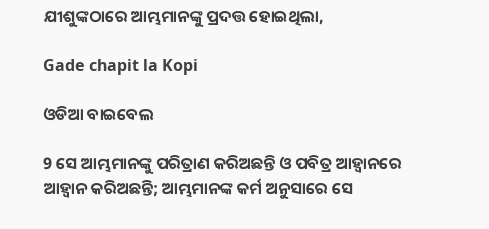ଯୀଶୁଙ୍କଠାରେ ଆମ୍ଭମାନଙ୍କୁ ପ୍ରଦତ୍ତ ହୋଇଥିଲା,

Gade chapit la Kopi

ଓଡିଆ ବାଇବେଲ

9 ସେ ଆମ୍ଭମାନଙ୍କୁ ପରିତ୍ରାଣ କରିଅଛନ୍ତି ଓ ପବିତ୍ର ଆହ୍ୱାନରେ ଆହ୍ୱାନ କରିଅଛନ୍ତି; ଆମ୍ଭମାନଙ୍କ କର୍ମ ଅନୁସାରେ ସେ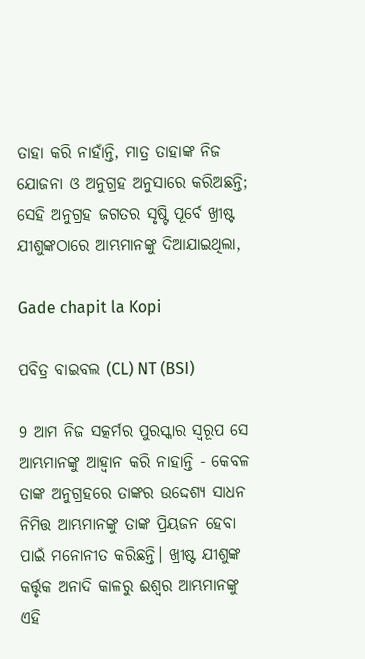ତାହା କରି ନାହାଁନ୍ତି, ମାତ୍ର ତାହାଙ୍କ ନିଜ ଯୋଜନା ଓ ଅନୁଗ୍ରହ ଅନୁସାରେ କରିଅଛନ୍ତି; ସେହି ଅନୁଗ୍ରହ ଜଗତର ସୃଷ୍ଟି ପୂର୍ବେ ଖ୍ରୀଷ୍ଟ ଯୀଶୁଙ୍କଠାରେ ଆମ୍ଭମାନଙ୍କୁ ଦିଆଯାଇଥିଲା,

Gade chapit la Kopi

ପବିତ୍ର ବାଇବଲ (CL) NT (BSI)

9 ଆମ ନିଜ ସତ୍କର୍ମର ପୁରସ୍କାର ସ୍ୱରୂପ ସେ ଆମ୍ଭମାନଙ୍କୁ ଆହ୍ୱାନ କରି ନାହାନ୍ତି - କେବଳ ତାଙ୍କ ଅନୁଗ୍ରହରେ ତାଙ୍କର ଉଦ୍ଦେଶ୍ୟ ସାଧନ ନିମିତ୍ତ ଆମ୍ଭମାନଙ୍କୁ ତାଙ୍କ ପ୍ରିୟଜନ ହେବା ପାଇଁ ମନୋନୀତ କରିଛନ୍ତି। ଖ୍ରୀଷ୍ଟ ଯୀଶୁଙ୍କ କର୍ତ୍ତୃକ ଅନାଦି କାଳରୁ ଈଶ୍ୱର ଆମ୍ଭମାନଙ୍କୁ ଏହି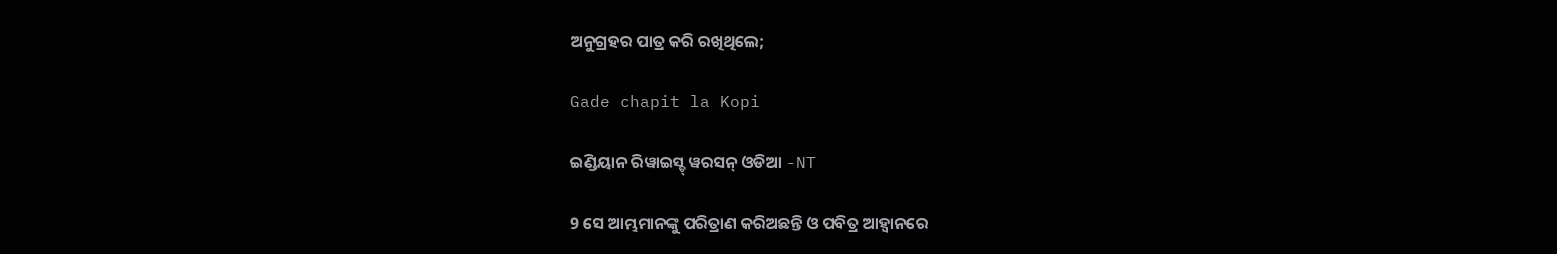ଅନୁଗ୍ରହର ପାତ୍ର କରି ରଖିଥିଲେ;

Gade chapit la Kopi

ଇଣ୍ଡିୟାନ ରିୱାଇସ୍ଡ୍ ୱରସନ୍ ଓଡିଆ -NT

9 ସେ ଆମ୍ଭମାନଙ୍କୁ ପରିତ୍ରାଣ କରିଅଛନ୍ତି ଓ ପବିତ୍ର ଆହ୍ୱାନରେ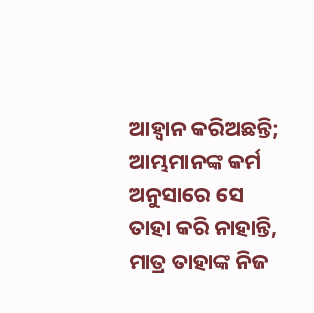ଆହ୍ୱାନ କରିଅଛନ୍ତି; ଆମ୍ଭମାନଙ୍କ କର୍ମ ଅନୁସାରେ ସେ ତାହା କରି ନାହାନ୍ତି, ମାତ୍ର ତାହାଙ୍କ ନିଜ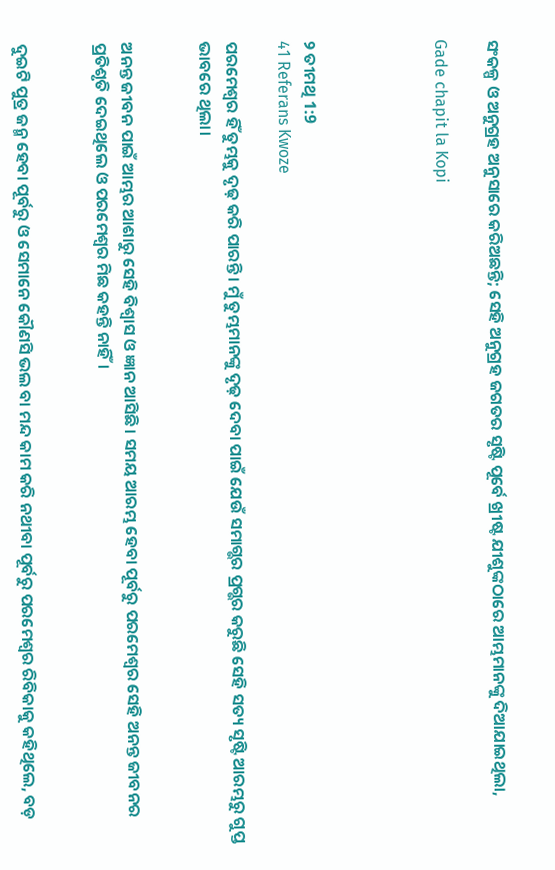ସଂକଳ୍ପ ଓ ଅନୁଗ୍ରହ ଅନୁସାରେ କରିଅଛନ୍ତି; ସେହି ଅନୁଗ୍ରହ ଜଗତର ସୃଷ୍ଟି ପୂର୍ବେ ଖ୍ରୀଷ୍ଟ ଯୀଶୁଙ୍କଠାରେ ଆମ୍ଭମାନଙ୍କୁ ଦିଆଯାଇଥିଲା,

Gade chapit la Kopi




୨ ତୀମଥି 1:9
41 Referans Kwoze

ପରମେଶ୍ୱର ହିଁ ତୁମ୍ଭକୁ ଦୃଢ଼ କରି ପାରନ୍ତି। ମୁଁ ତୁମ୍ଭମାନଙ୍କୁ ଦୃଢ଼ ଦେବା ପାଇଁ ଯେଉଁ ସମାଗ୍ଭର ପ୍ରଗ୍ଭର କରୁଛି ସେହି ସତ୍ୟ ସୃଷ୍ଟି ଆରମ୍ଭରୁ ଗୁପ୍ତ ଭାବରେ ଥିଲା।


ଅନନ୍ତ ଜୀବନ ପାଇଁ ଆମ୍ଭର ଆଶାରୁ ସେହି ବିଶ୍ୱାସ ଓ ଜ୍ଞାନ ଆସିଛି। ସମୟ ଆରମ୍ଭ ହେବା ପୂର୍ବରୁ ପରମେଶ୍ୱର ସେହି ଅନନ୍ତ ଜୀବନର ପ୍ରତିଶୃତି ଦେଇଥିଲେ ଓ ପରମେଶ୍ୱର ମିଛ କହନ୍ତି ନାହିଁ।


ଦୁଇଟି ପୁତ୍ର ଜନ୍ମ ହେବା ପୂର୍ବରୁ ଓ ସେମାନେ କୌଣସି ଭଲ ବା ମନ୍ଦ କାମ କରି ନଥୀବା ପୂର୍ବରୁ ପରମେଶ୍ୱର ରିବିକାକୁ କହିଥିଲେ, ବଡ଼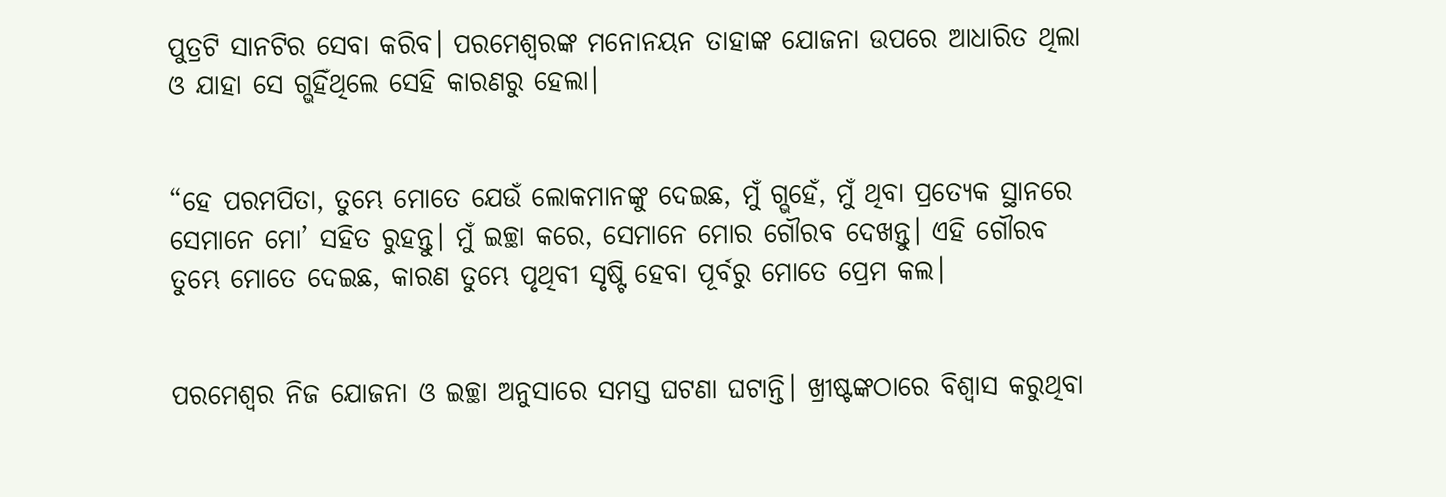ପୁତ୍ରଟି ସାନଟିର ସେବା କରିବ। ପରମେଶ୍ୱରଙ୍କ ମନୋନୟନ ତାହାଙ୍କ ଯୋଜନା ଉପରେ ଆଧାରିତ ଥିଲା ଓ ଯାହା ସେ ଗ୍ଭହିଁଥିଲେ ସେହି କାରଣରୁ ହେଲା।


“ହେ ପରମପିତା, ତୁମ୍ଭେ ମୋତେ ଯେଉଁ ଲୋକମାନଙ୍କୁ ଦେଇଛ, ମୁଁ ଗ୍ଭହେଁ, ମୁଁ ଥିବା ପ୍ରତ୍ୟେକ ସ୍ଥାନରେ ସେମାନେ ମୋ’ ସହିତ ରୁହନ୍ତୁ। ମୁଁ ଇଚ୍ଛା କରେ, ସେମାନେ ମୋର ଗୌରବ ଦେଖନ୍ତୁ। ଏହି ଗୌରବ ତୁମ୍ଭେ ମୋତେ ଦେଇଛ, କାରଣ ତୁମ୍ଭେ ପୃଥିବୀ ସୃଷ୍ଟି ହେବା ପୂର୍ବରୁ ମୋତେ ପ୍ରେମ କଲ।


ପରମେଶ୍ୱର ନିଜ ଯୋଜନା ଓ ଇଚ୍ଛା ଅନୁସାରେ ସମସ୍ତ ଘଟଣା ଘଟାନ୍ତି। ଖ୍ରୀଷ୍ଟଙ୍କଠାରେ ବିଶ୍ୱାସ କରୁଥିବା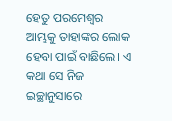ହେତୁ ପରମେଶ୍ୱର ଆମ୍ଭକୁ ତାହାଙ୍କର ଲୋକ ହେବା ପାଇଁ ବାଛିଲେ। ଏ କଥା ସେ ନିଜ ଇଚ୍ଛାନୁସାରେ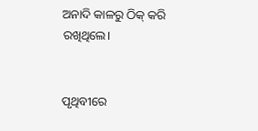ଅନାଦି କାଳରୁ ଠିକ୍ କରି ରଖିଥିଲେ।


ପୃଥିବୀରେ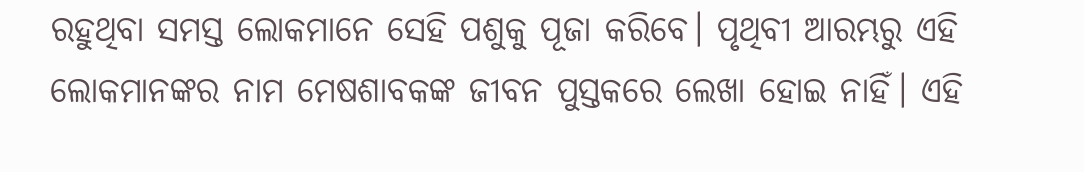ରହୁଥିବା ସମସ୍ତ ଲୋକମାନେ ସେହି ପଶୁକୁ ପୂଜା କରିବେ। ପୃଥିବୀ ଆରମ୍ଭରୁ ଏହି ଲୋକମାନଙ୍କର ନାମ ମେଷଶାବକଙ୍କ ଜୀବନ ପୁସ୍ତକରେ ଲେଖା ହୋଇ ନାହିଁ। ଏହି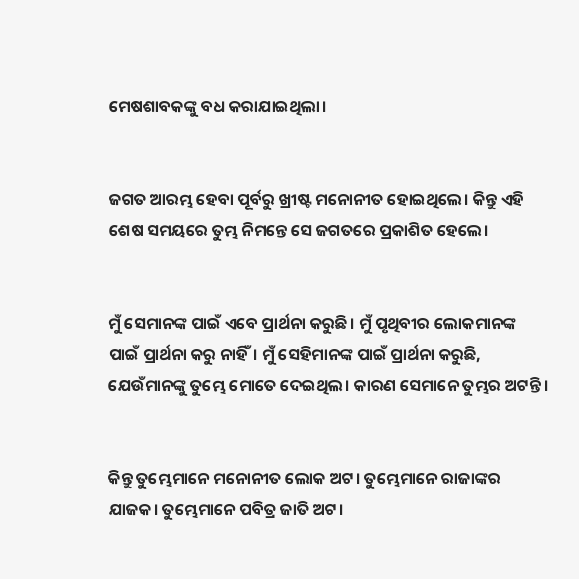ମେଷଶାବକଙ୍କୁ ବଧ କରାଯାଇଥିଲା।


ଜଗତ ଆରମ୍ଭ ହେବା ପୂର୍ବରୁ ଖ୍ରୀଷ୍ଟ ମନୋନୀତ ହୋଇଥିଲେ। କିନ୍ତୁ ଏହି ଶେଷ ସମୟରେ ତୁମ୍ଭ ନିମନ୍ତେ ସେ ଜଗତରେ ପ୍ରକାଶିତ ହେଲେ।


ମୁଁ ସେମାନଙ୍କ ପାଇଁ ଏବେ ପ୍ରାର୍ଥନା କରୁଛି। ମୁଁ ପୃଥିବୀର ଲୋକମାନଙ୍କ ପାଇଁ ପ୍ରାର୍ଥନା କରୁ ନାହିଁ। ମୁଁ ସେହିମାନଙ୍କ ପାଇଁ ପ୍ରାର୍ଥନା କରୁଛି, ଯେଉଁମାନଙ୍କୁ ତୁମ୍ଭେ ମୋତେ ଦେଇଥିଲ। କାରଣ ସେମାନେ ତୁମ୍ଭର ଅଟନ୍ତି।


କିନ୍ତୁ ତୁମ୍ଭେମାନେ ମନୋନୀତ ଲୋକ ଅଟ। ତୁମ୍ଭେମାନେ ରାଜାଙ୍କର ଯାଜକ। ତୁମ୍ଭେମାନେ ପବିତ୍ର ଜାତି ଅଟ।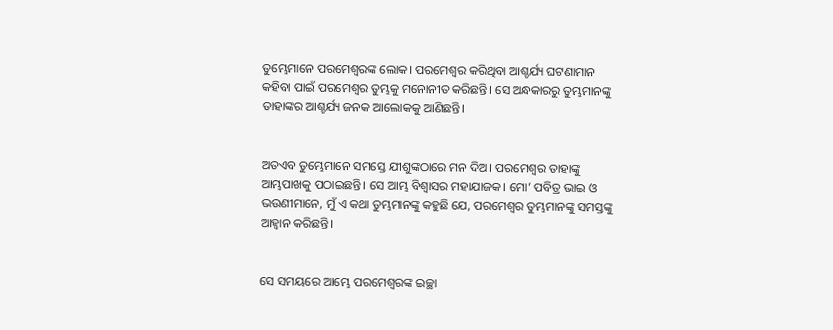ତୁମ୍ଭେମାନେ ପରମେଶ୍ୱରଙ୍କ ଲୋକ। ପରମେଶ୍ୱର କରିଥିବା ଆଶ୍ଚର୍ଯ୍ୟ ଘଟଣାମାନ କହିବା ପାଇଁ ପରମେଶ୍ୱର ତୁମ୍ଭକୁ ମନୋନୀତ କରିଛନ୍ତି। ସେ ଅନ୍ଧକାରରୁ ତୁମ୍ଭମାନଙ୍କୁ ତାହାଙ୍କର ଆଶ୍ଚର୍ଯ୍ୟ ଜନକ ଆଲୋକକୁ ଆଣିଛନ୍ତି।


ଅତଏବ ତୁମ୍ଭେମାନେ ସମସ୍ତେ ଯୀଶୁଙ୍କଠାରେ ମନ ଦିଅ। ପରମେଶ୍ୱର ତାହାଙ୍କୁ ଆମ୍ଭପାଖକୁ ପଠାଇଛନ୍ତି। ସେ ଆମ୍ଭ ବିଶ୍ୱାସର ମହାଯାଜକ। ମୋ’ ପବିତ୍ର ଭାଇ ଓ ଭଉଣୀମାନେ, ମୁଁ ଏ କଥା ତୁମ୍ଭମାନଙ୍କୁ କହୁଛି ଯେ, ପରମେଶ୍ୱର ତୁମ୍ଭମାନଙ୍କୁ ସମସ୍ତଙ୍କୁ ଆହ୍ୱାନ କରିଛନ୍ତି।


ସେ ସମୟରେ ଆମ୍ଭେ ପରମେଶ୍ୱରଙ୍କ ଇଚ୍ଛା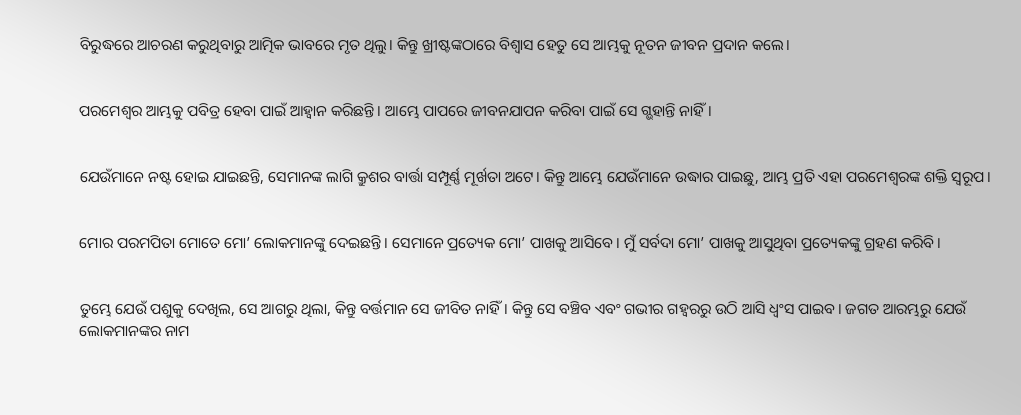ବିରୁଦ୍ଧରେ ଆଚରଣ କରୁଥିବାରୁ ଆତ୍ମିକ ଭାବରେ ମୃତ ଥିଲୁ। କିନ୍ତୁ ଖ୍ରୀଷ୍ଟଙ୍କଠାରେ ବିଶ୍ୱାସ ହେତୁ ସେ ଆମ୍ଭକୁ ନୂତନ ଜୀବନ ପ୍ରଦାନ କଲେ।


ପରମେଶ୍ୱର ଆମ୍ଭକୁ ପବିତ୍ର ହେବା ପାଇଁ ଆହ୍ୱାନ କରିଛନ୍ତି। ଆମ୍ଭେ ପାପରେ ଜୀବନଯାପନ କରିବା ପାଇଁ ସେ ଗ୍ଭହାନ୍ତି ନାହିଁ।


ଯେଉଁମାନେ ନଷ୍ଟ ହୋଇ ଯାଇଛନ୍ତି, ସେମାନଙ୍କ ଲାଗି କ୍ରୁଶର ବାର୍ତ୍ତା ସମ୍ପୂର୍ଣ୍ଣ ମୂର୍ଖତା ଅଟେ। କିନ୍ତୁ ଆମ୍ଭେ ଯେଉଁମାନେ ଉଦ୍ଧାର ପାଇଛୁ, ଆମ୍ଭ ପ୍ରତି ଏହା ପରମେଶ୍ୱରଙ୍କ ଶକ୍ତି ସ୍ୱରୂପ।


ମୋର ପରମପିତା ମୋତେ ମୋ’ ଲୋକମାନଙ୍କୁ ଦେଇଛନ୍ତି। ସେମାନେ ପ୍ରତ୍ୟେକ ମୋ’ ପାଖକୁ ଆସିବେ। ମୁଁ ସର୍ବଦା ମୋ’ ପାଖକୁ ଆସୁଥିବା ପ୍ରତ୍ୟେକଙ୍କୁ ଗ୍ରହଣ କରିବି।


ତୁମ୍ଭେ ଯେଉଁ ପଶୁକୁ ଦେଖିଲ, ସେ ଆଗରୁ ଥିଲା, କିନ୍ତୁ ବର୍ତ୍ତମାନ ସେ ଜୀବିତ ନାହିଁ। କିନ୍ତୁ ସେ ବଞ୍ଚିବ ଏବଂ ଗଭୀର ଗହ୍ୱରରୁ ଉଠି ଆସି ଧ୍ୱଂସ ପାଇବ। ଜଗତ ଆରମ୍ଭରୁ ଯେଉଁ ଲୋକମାନଙ୍କର ନାମ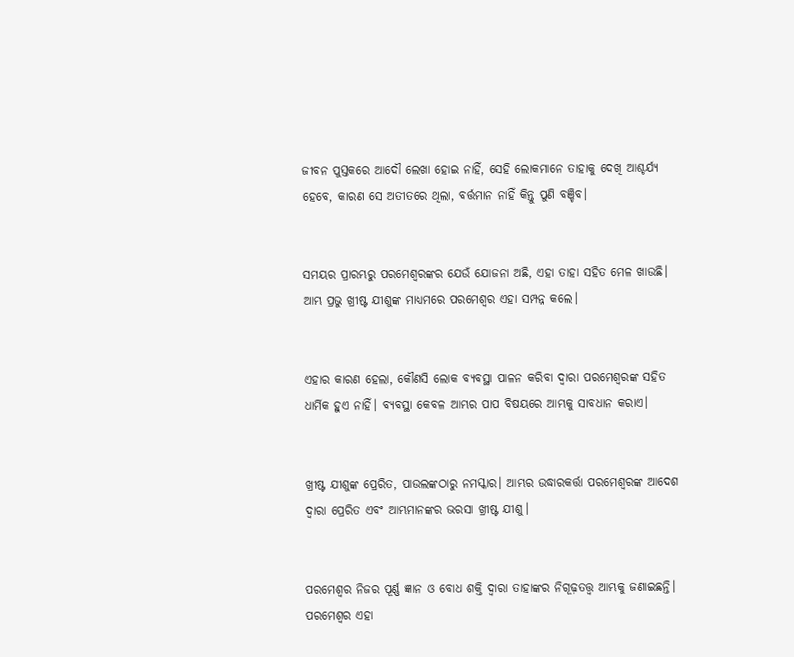ଜୀବନ ପୁସ୍ତକରେ ଆଦୌ ଲେଖା ହୋଇ ନାହିଁ, ସେହି ଲୋକମାନେ ତାହାକୁ ଦେଖି ଆଶ୍ଚର୍ଯ୍ୟ ହେବେ, କାରଣ ସେ ଅତୀତରେ ଥିଲା, ବର୍ତ୍ତମାନ ନାହିଁ କିନ୍ତୁ ପୁଣି ବଞ୍ଚିବ।


ସମୟର ପ୍ରାରମ୍ଭରୁ ପରମେଶ୍ୱରଙ୍କର ଯେଉଁ ଯୋଜନା ଅଛି, ଏହା ତାହା ସହିତ ମେଳ ଖାଉଛି। ଆମ୍ଭ ପ୍ରଭୁ ଖ୍ରୀଷ୍ଟ ଯୀଶୁଙ୍କ ମାଧ୍ୟମରେ ପରମେଶ୍ୱର ଏହା ସମ୍ପନ୍ନ କଲେ।


ଏହାର କାରଣ ହେଲା, କୌଣସି ଲୋକ ବ୍ୟବସ୍ଥା ପାଳନ କରିବା ଦ୍ୱାରା ପରମେଶ୍ୱରଙ୍କ ସହିତ ଧାର୍ମିକ ହୁଏ ନାହିଁ। ବ୍ୟବସ୍ଥା କେବଳ ଆମ୍ଭର ପାପ ବିଷୟରେ ଆମ୍ଭକୁ ସାବଧାନ କରାଏ।


ଖ୍ରୀଷ୍ଟ ଯୀଶୁଙ୍କ ପ୍ରେରିତ, ପାଉଲଙ୍କଠାରୁ ନମସ୍କାର। ଆମ୍ଭର ଉଦ୍ଧାରକର୍ତ୍ତା ପରମେଶ୍ୱରଙ୍କ ଆଦେଶ ଦ୍ୱାରା ପ୍ରେରିତ ଏବଂ ଆମ୍ଭମାନଙ୍କର ଭରସା ଖ୍ରୀଷ୍ଟ ଯୀଶୁ।


ପରମେଶ୍ୱର ନିଜର ପୂର୍ଣ୍ଣ ଜ୍ଞାନ ଓ ବୋଧ ଶକ୍ତି ଦ୍ୱାରା ତାହାଙ୍କର ନିଗୂଢ଼ତତ୍ତ୍ୱ ଆମ୍ଭକୁ ଜଣାଇଛନ୍ତି। ପରମେଶ୍ୱର ଏହା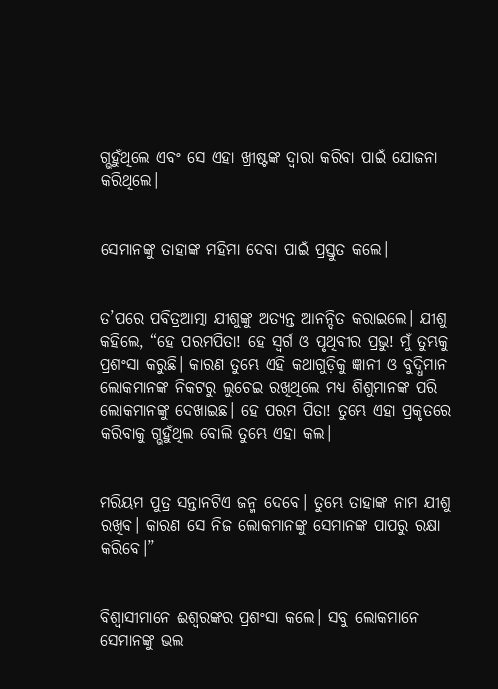ଗ୍ଭହୁଁଥିଲେ ଏବଂ ସେ ଏହା ଖ୍ରୀଷ୍ଟଙ୍କ ଦ୍ୱାରା କରିବା ପାଇଁ ଯୋଜନା କରିଥିଲେ।


ସେମାନଙ୍କୁ ତାହାଙ୍କ ମହିମା ଦେବା ପାଇଁ ପ୍ରସ୍ତୁତ କଲେ।


ତ’ପରେ ପବିତ୍ରଆତ୍ମା ଯୀଶୁଙ୍କୁ ଅତ୍ୟନ୍ତ ଆନନ୍ଦିତ କରାଇଲେ। ଯୀଶୁ କହିଲେ, “ହେ ପରମପିତା! ହେ ସ୍ୱର୍ଗ ଓ ପୃଥିବୀର ପ୍ରଭୁ! ମୁଁ ତୁମ୍ଭକୁ ପ୍ରଶଂସା କରୁଛି। କାରଣ ତୁମ୍ଭେ ଏହି କଥାଗୁଡ଼ିକୁ ଜ୍ଞାନୀ ଓ ବୁଦ୍ଧିମାନ ଲୋକମାନଙ୍କ ନିକଟରୁ ଲୁଚେଇ ରଖିଥିଲେ ମଧ୍ୟ ଶିଶୁମାନଙ୍କ ପରି ଲୋକମାନଙ୍କୁ ଦେଖାଇଛ। ହେ ପରମ ପିତା! ତୁମ୍ଭେ ଏହା ପ୍ରକୃତରେ କରିବାକୁ ଗ୍ଭହୁଁଥିଲ ବୋଲି ତୁମ୍ଭେ ଏହା କଲ।


ମରିୟମ ପୁତ୍ର ସନ୍ତାନଟିଏ ଜନ୍ମ ଦେବେ। ତୁମ୍ଭେ ତାହାଙ୍କ ନାମ ଯୀଶୁ ରଖିବ। କାରଣ ସେ ନିଜ ଲୋକମାନଙ୍କୁ ସେମାନଙ୍କ ପାପରୁ ରକ୍ଷା କରିବେ।”


ବିଶ୍ୱାସୀମାନେ ଈଶ୍ୱରଙ୍କର ପ୍ରଶଂସା କଲେ। ସବୁ ଲୋକମାନେ ସେମାନଙ୍କୁ ଭଲ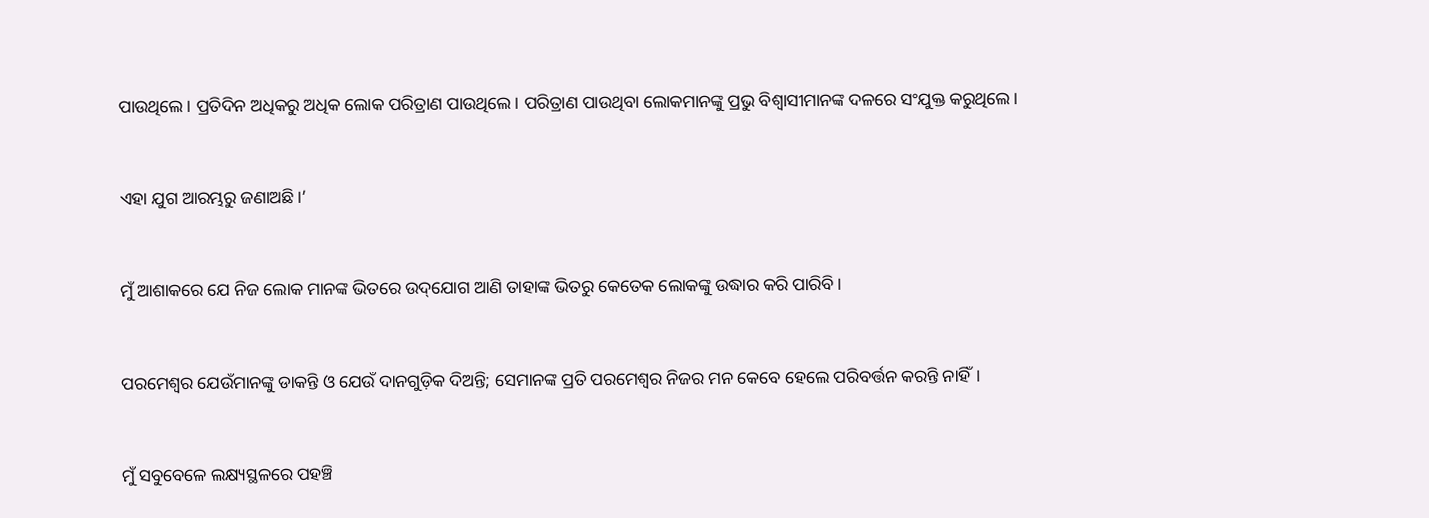ପାଉଥିଲେ। ପ୍ରତିଦିନ ଅଧିକରୁ ଅଧିକ ଲୋକ ପରିତ୍ରାଣ ପାଉଥିଲେ। ପରିତ୍ରାଣ ପାଉଥିବା ଲୋକମାନଙ୍କୁ ପ୍ରଭୁ ବିଶ୍ୱାସୀମାନଙ୍କ ଦଳରେ ସଂଯୁକ୍ତ କରୁଥିଲେ।


ଏହା ଯୁଗ ଆରମ୍ଭରୁ ଜଣାଅଛି।’


ମୁଁ ଆଶାକରେ ଯେ ନିଜ ଲୋକ ମାନଙ୍କ ଭିତରେ ଉ‌‌‌ଦ୍‌‌‌ଯୋଗ ଆଣି ତାହାଙ୍କ ଭିତରୁ କେତେକ ଲୋକଙ୍କୁ ଉଦ୍ଧାର କରି ପାରିବି।


ପରମେଶ୍ୱର ଯେଉଁମାନଙ୍କୁ ଡାକନ୍ତି ଓ ଯେଉଁ ଦାନଗୁଡ଼ିକ ଦିଅନ୍ତି; ସେମାନଙ୍କ ପ୍ରତି ପରମେଶ୍ୱର ନିଜର ମନ କେବେ ହେଲେ ପରିବର୍ତ୍ତନ କରନ୍ତି ନାହିଁ।


ମୁଁ ସବୁବେଳେ ଲକ୍ଷ୍ୟସ୍ଥଳରେ ପହଞ୍ଚି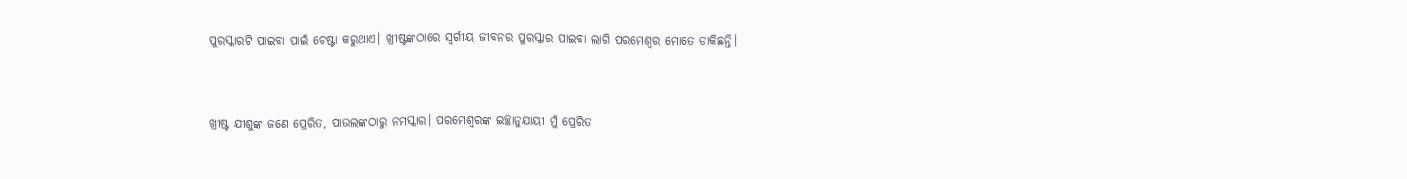ପୁରସ୍କାରଟି ପାଇବା ପାଇଁ ଚେଷ୍ଟା କରୁଥାଏ। ଖ୍ରୀଷ୍ଟଙ୍କଠାରେ ସ୍ୱର୍ଗୀୟ ଜୀବନର ପୁରସ୍କାର ପାଇବା ଲାଗି ପରମେଶ୍ୱର ମୋତେ ଡାକିଛନ୍ତି।


ଖ୍ରୀଷ୍ଟ ଯୀଶୁଙ୍କ ଜଣେ ପ୍ରେରିତ, ପାଉଲଙ୍କଠାରୁ ନମସ୍କାର। ପରମେଶ୍ୱରଙ୍କ ଇଚ୍ଛାନୁଯାୟୀ ମୁଁ ପ୍ରେରିତ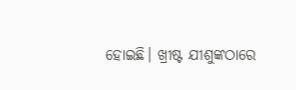ହୋଇଛି। ଖ୍ରୀଷ୍ଟ ଯୀଶୁଙ୍କଠାରେ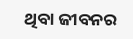ଥିବା ଜୀବନର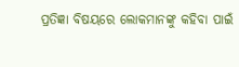ପ୍ରତିଜ୍ଞା ବିଷୟରେ ଲୋକମାନଙ୍କୁ କହିବା ପାଇଁ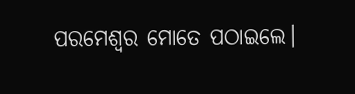ପରମେଶ୍ୱର ମୋତେ ପଠାଇଲେ।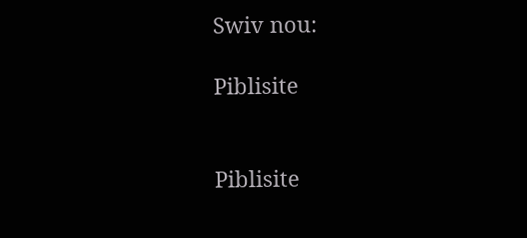Swiv nou:

Piblisite


Piblisite